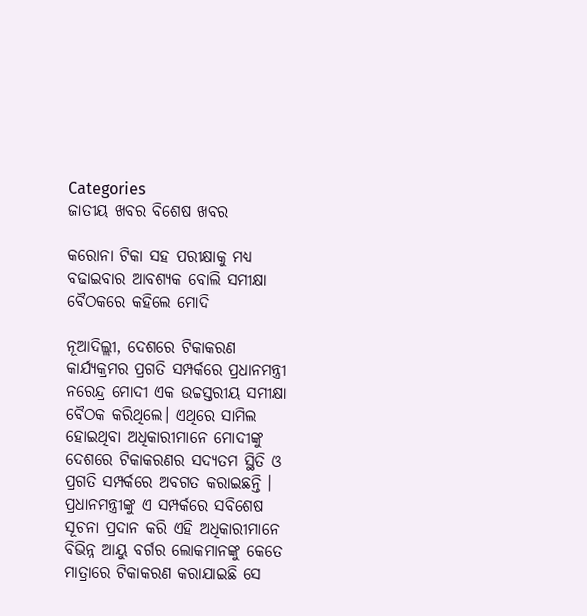Categories
ଜାତୀୟ ଖବର ବିଶେଷ ଖବର

କରୋନା ଟିକା ସହ ପରୀକ୍ଷାକୁ ମଧ୍ୟ ବଢାଇବାର ଆବଶ୍ୟକ ବୋଲି ସମୀକ୍ଷା ବୈଠକରେ କହିଲେ ମୋଦି

ନୂଆଦିଲ୍ଲୀ, ଦେଶରେ ଟିକାକରଣ କାର୍ଯ୍ୟକ୍ରମର ପ୍ରଗତି ସମ୍ପର୍କରେ ପ୍ରଧାନମନ୍ତ୍ରୀ ନରେନ୍ଦ୍ର ମୋଦୀ ଏକ ଉଚ୍ଚସ୍ତରୀୟ ସମୀକ୍ଷା ବୈଠକ କରିଥିଲେ। ଏଥିରେ ସାମିଲ ହୋଇଥିବା ଅଧିକାରୀମାନେ ମୋଦୀଙ୍କୁ ଦେଶରେ ଟିକାକରଣର ସଦ୍ୟତମ ସ୍ଥିତି ଓ ପ୍ରଗତି ସମ୍ପର୍କରେ ଅବଗତ କରାଇଛନ୍ତି । ପ୍ରଧାନମନ୍ତ୍ରୀଙ୍କୁ ଏ ସମ୍ପର୍କରେ ସବିଶେଷ ସୂଚନା ପ୍ରଦାନ କରି ଏହି ଅଧିକାରୀମାନେ ବିଭିନ୍ନ ଆୟୁ ବର୍ଗର ଲୋକମାନଙ୍କୁ କେତେ ମାତ୍ରାରେ ଟିକାକରଣ କରାଯାଇଛି ସେ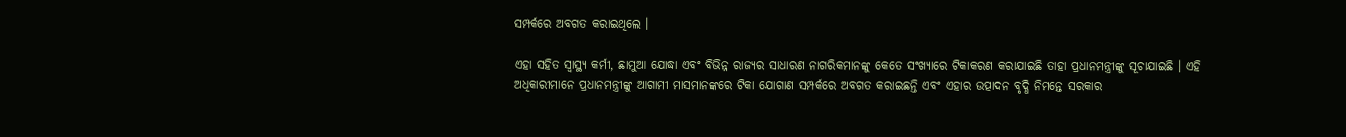ସମ୍ପର୍କରେ ଅବଗତ କରାଇଥିଲେ ।

ଏହା ସହିତ ସ୍ୱାସ୍ଥ୍ୟ କର୍ମୀ, ଛାମୁଆ ଯୋଦ୍ଧା ଏବଂ ବିଭିନ୍ନ ରାଜ୍ୟର ସାଧାରଣ ନାଗରିକମାନଙ୍କୁ କେତେ ସଂଖ୍ୟାରେ ଟିକାକରଣ କରାଯାଇଛି ତାହା ପ୍ରଧାନମନ୍ତ୍ରୀଙ୍କୁ ସୂଚାଯାଇଛି । ଏହି ଅଧିକାରୀମାନେ ପ୍ରଧାନମନ୍ତ୍ରୀଙ୍କୁ ଆଗାମୀ ମାସମାନଙ୍କରେ ଟିକା ଯୋଗାଣ ସମ୍ପର୍କରେ ଅବଗତ କରାଇଛନ୍ତି ଏବଂ ଏହାର ଉତ୍ପାଦନ ବୃଦ୍ଧି ନିମନ୍ତେ ସରକାର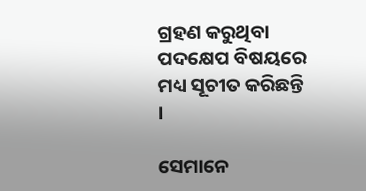ଗ୍ରହଣ କରୁଥିବା ପଦକ୍ଷେପ ବିଷୟରେ ମଧ୍ୟ ସୂଚୀତ କରିଛନ୍ତି ।

ସେମାନେ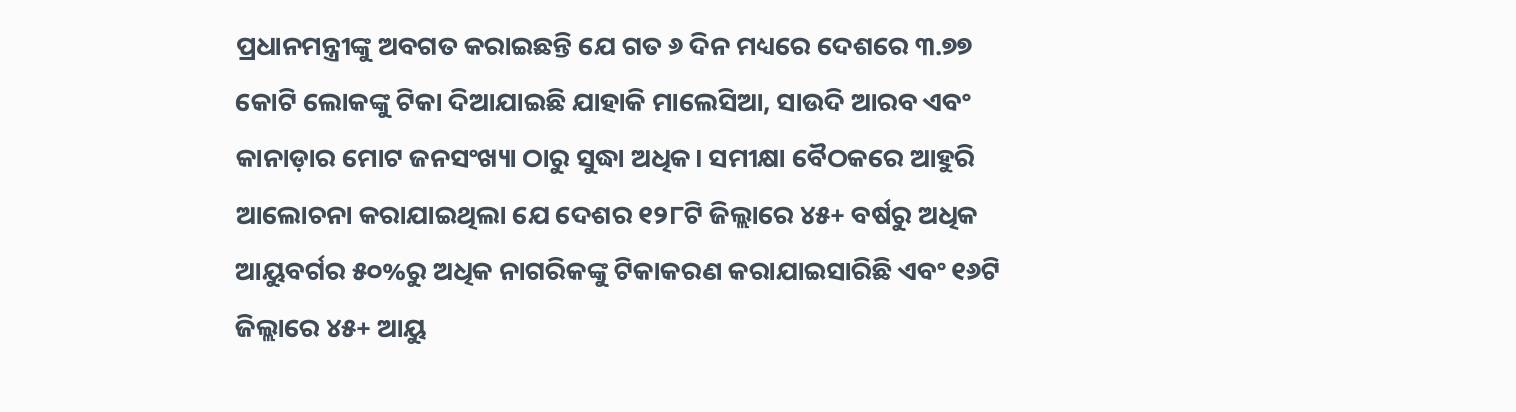ପ୍ରଧାନମନ୍ତ୍ରୀଙ୍କୁ ଅବଗତ କରାଇଛନ୍ତି ଯେ ଗତ ୬ ଦିନ ମଧ୍ୟରେ ଦେଶରେ ୩.୭୭ କୋଟି ଲୋକଙ୍କୁ ଟିକା ଦିଆଯାଇଛି ଯାହାକି ମାଲେସିଆ, ସାଉଦି ଆରବ ଏବଂ କାନାଡ଼ାର ମୋଟ ଜନସଂଖ୍ୟା ଠାରୁ ସୁଦ୍ଧା ଅଧିକ। ସମୀକ୍ଷା ବୈଠକରେ ଆହୁରି ଆଲୋଚନା କରାଯାଇଥିଲା ଯେ ଦେଶର ୧୨୮ଟି ଜିଲ୍ଲାରେ ୪୫+ ବର୍ଷରୁ ଅଧିକ ଆୟୁବର୍ଗର ୫୦%ରୁ ଅଧିକ ନାଗରିକଙ୍କୁ ଟିକାକରଣ କରାଯାଇସାରିଛି ଏବଂ ୧୬ଟି ଜିଲ୍ଲାରେ ୪୫+ ଆୟୁ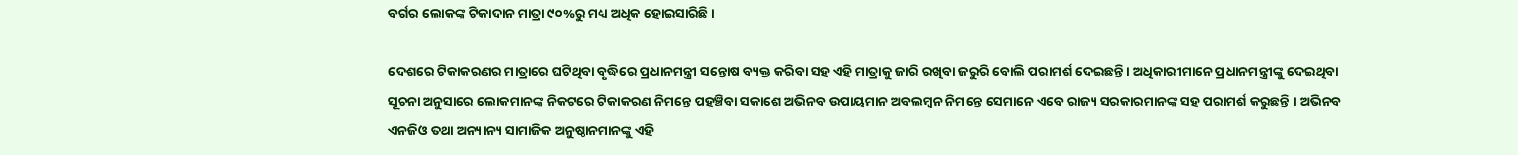ବର୍ଗର ଲୋକଙ୍କ ଟିକାଦାନ ମାତ୍ରା ୯୦%ରୁ ମଧ୍ୟ ଅଧିକ ହୋଇସାରିଛି ।

ଦେଶରେ ଟିକାକରଣର ମାତ୍ରାରେ ଘଟିଥିବା ବୃଦ୍ଧିରେ ପ୍ରଧାନମନ୍ତ୍ରୀ ସନ୍ତୋଷ ବ୍ୟକ୍ତ କରିବା ସହ ଏହି ମାତ୍ରାକୁ ଜାରି ରଖିବା ଜରୁରି ବୋଲି ପରାମର୍ଶ ଦେଇଛନ୍ତି । ଅଧିକାରୀମାନେ ପ୍ରଧାନମନ୍ତ୍ରୀଙ୍କୁ ଦେଇଥିବା ସୂଚନା ଅନୁସାରେ ଲୋକମାନଙ୍କ ନିକଟରେ ଟିକାକରଣ ନିମନ୍ତେ ପହଞ୍ଚିବା ସକାଶେ ଅଭିନବ ଉପାୟମାନ ଅବଲମ୍ବନ ନିମନ୍ତେ ସେମାନେ ଏବେ ରାଜ୍ୟ ସରକାରମାନଙ୍କ ସହ ପରାମର୍ଶ କରୁଛନ୍ତି । ଅଭିନବ ଏନଜିଓ ତଥା ଅନ୍ୟାନ୍ୟ ସାମାଜିକ ଅନୁଷ୍ଠାନମାନଙ୍କୁ ଏହି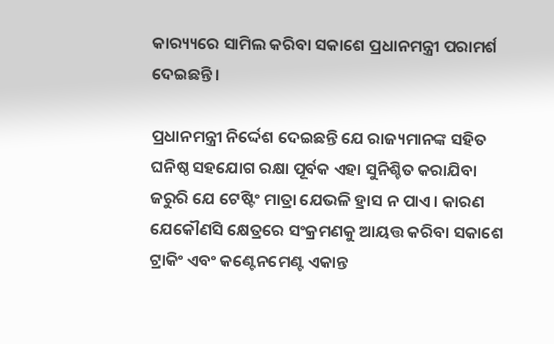କାର‌୍ୟ୍ୟରେ ସାମିଲ କରିବା ସକାଶେ ପ୍ରଧାନମନ୍ତ୍ରୀ ପରାମର୍ଶ ଦେଇଛନ୍ତି ।

ପ୍ରଧାନମନ୍ତ୍ରୀ ନିର୍ଦ୍ଦେଶ ଦେଇଛନ୍ତି ଯେ ରାଜ୍ୟମାନଙ୍କ ସହିତ ଘନିଷ୍ଠ ସହଯୋଗ ରକ୍ଷା ପୂର୍ବକ ଏହା ସୁନିଶ୍ଚିତ କରାଯିବା ଜରୁରି ଯେ ଟେଷ୍ଟିଂ ମାତ୍ରା ଯେଭଳି ହ୍ରାସ ନ ପାଏ । କାରଣ ଯେକୌଣସି କ୍ଷେତ୍ରରେ ସଂକ୍ରମଣକୁ ଆୟତ୍ତ କରିବା ସକାଶେ ଟ୍ରାକିଂ ଏବଂ କଣ୍ଟେନମେଣ୍ଟ ଏକାନ୍ତ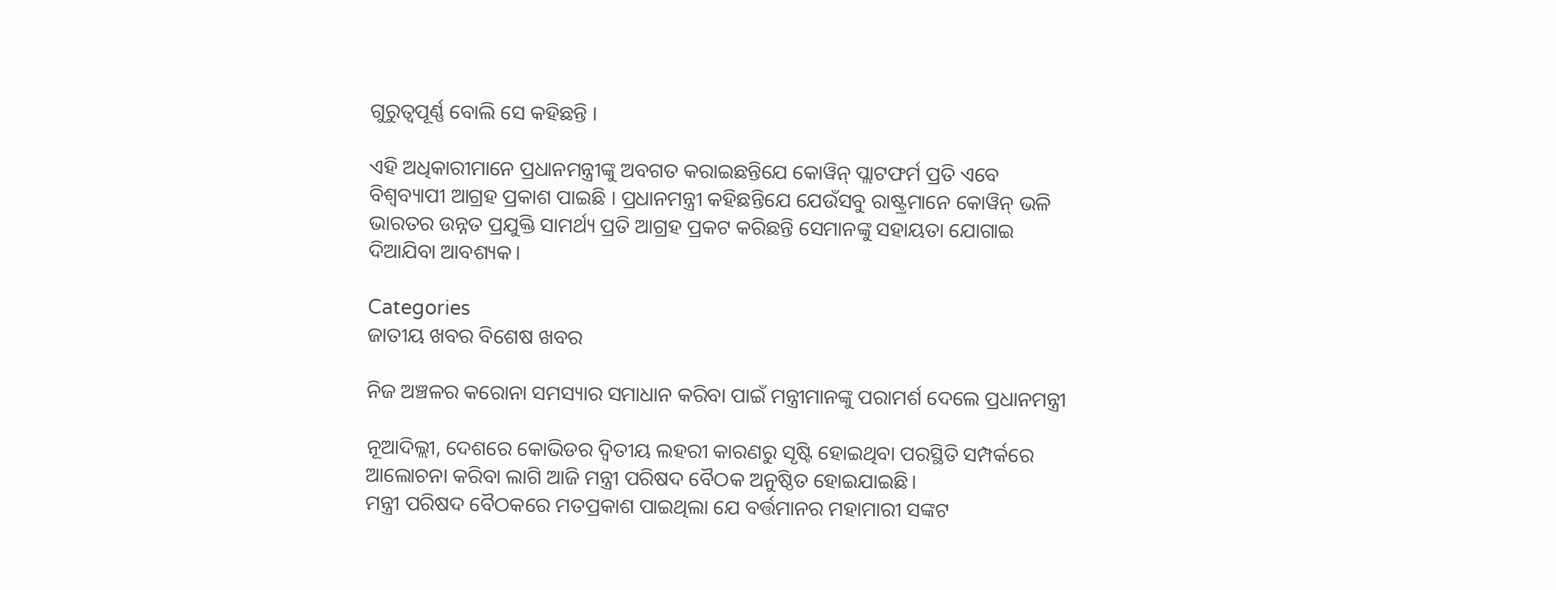ଗୁରୁତ୍ୱପୂର୍ଣ୍ଣ ବୋଲି ସେ କହିଛନ୍ତି ।

ଏହି ଅଧିକାରୀମାନେ ପ୍ରଧାନମନ୍ତ୍ରୀଙ୍କୁ ଅବଗତ କରାଇଛନ୍ତିଯେ କୋୱିନ୍ ପ୍ଲାଟଫର୍ମ ପ୍ରତି ଏବେ ବିଶ୍ୱବ୍ୟାପୀ ଆଗ୍ରହ ପ୍ରକାଶ ପାଇଛି । ପ୍ରଧାନମନ୍ତ୍ରୀ କହିଛନ୍ତିଯେ ଯେଉଁସବୁ ରାଷ୍ଟ୍ରମାନେ କୋୱିନ୍ ଭଳି ଭାରତର ଉନ୍ନତ ପ୍ରଯୁକ୍ତି ସାମର୍ଥ୍ୟ ପ୍ରତି ଆଗ୍ରହ ପ୍ରକଟ କରିଛନ୍ତି ସେମାନଙ୍କୁ ସହାୟତା ଯୋଗାଇ ଦିଆଯିବା ଆବଶ୍ୟକ।

Categories
ଜାତୀୟ ଖବର ବିଶେଷ ଖବର

ନିଜ ଅଞ୍ଚଳର କରୋନା ସମସ୍ୟାର ସମାଧାନ କରିବା ପାଇଁ ମନ୍ତ୍ରୀମାନଙ୍କୁ ପରାମର୍ଶ ଦେଲେ ପ୍ରଧାନମନ୍ତ୍ରୀ

ନୂଆଦିଲ୍ଲୀ, ଦେଶରେ କୋଭିଡର ଦ୍ବିତୀୟ ଲହରୀ କାରଣରୁ ସୃଷ୍ଟି ହୋଇଥିବା ପରସ୍ଥିତି ସମ୍ପର୍କରେ ଆଲୋଚନା କରିବା ଲାଗି ଆଜି ମନ୍ତ୍ରୀ ପରିଷଦ ବୈଠକ ଅନୁଷ୍ଠିତ ହୋଇଯାଇଛି।
ମନ୍ତ୍ରୀ ପରିଷଦ ବୈଠକରେ ମତପ୍ରକାଶ ପାଇଥିଲା ଯେ ବର୍ତ୍ତମାନର ମହାମାରୀ ସଙ୍କଟ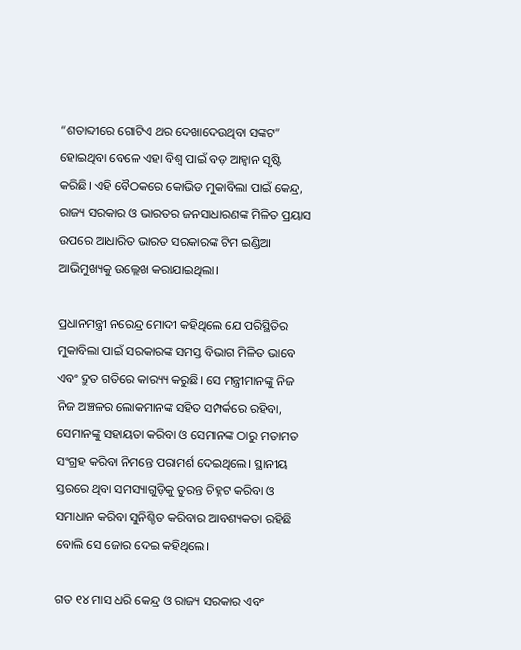“ଶତାବ୍ଦୀରେ ଗୋଟିଏ ଥର ଦେଖାଦେଉଥିବା ସଙ୍କଟ” ହୋଇଥିବା ବେଳେ ଏହା ବିଶ୍ବ ପାଇଁ ବଡ଼ ଆହ୍ବାନ ସୃଷ୍ଟି କରିଛି। ଏହି ବୈଠକରେ କୋଭିଡ ମୁକାବିଲା ପାଇଁ କେନ୍ଦ୍ର, ରାଜ୍ୟ ସରକାର ଓ ଭାରତର ଜନସାଧାରଣଙ୍କ ମିଳିତ ପ୍ରୟାସ ଉପରେ ଆଧାରିତ ଭାରତ ସରକାରଙ୍କ ଟିମ ଇଣ୍ଡିଆ ଆଭିମୁଖ୍ୟକୁ ଉଲ୍ଲେଖ କରାଯାଇଥିଲା।

ପ୍ରଧାନମନ୍ତ୍ରୀ ନରେନ୍ଦ୍ର ମୋଦୀ କହିଥିଲେ ଯେ ପରିସ୍ଥିତିର ମୁକାବିଲା ପାଇଁ ସରକାରଙ୍କ ସମସ୍ତ ବିଭାଗ ମିଳିତ ଭାବେ ଏବଂ ଦ୍ରୁତ ଗତିରେ କାର‌୍ୟ୍ୟ କରୁଛି। ସେ ମନ୍ତ୍ରୀମାନଙ୍କୁ ନିଜ ନିଜ ଅଞ୍ଚଳର ଲୋକମାନଙ୍କ ସହିତ ସମ୍ପର୍କରେ ରହିବା, ସେମାନଙ୍କୁ ସହାୟତା କରିବା ଓ ସେମାନଙ୍କ ଠାରୁ ମତାମତ ସଂଗ୍ରହ କରିବା ନିମନ୍ତେ ପରାମର୍ଶ ଦେଇଥିଲେ। ସ୍ଥାନୀୟ ସ୍ତରରେ ଥିବା ସମସ୍ୟାଗୁଡ଼ିକୁ ତୁରନ୍ତ ଚିହ୍ନଟ କରିବା ଓ ସମାଧାନ କରିବା ସୁନିଶ୍ଚିତ କରିବାର ଆବଶ୍ୟକତା ରହିଛି ବୋଲି ସେ ଜୋର ଦେଇ କହିଥିଲେ।

ଗତ ୧୪ ମାସ ଧରି କେନ୍ଦ୍ର ଓ ରାଜ୍ୟ ସରକାର ଏବଂ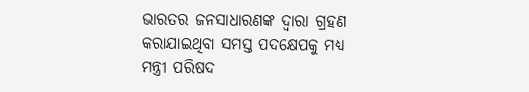ଭାରତର ଜନସାଧାରଣଙ୍କ ଦ୍ବାରା ଗ୍ରହଣ କରାଯାଇଥିବା ସମସ୍ତ ପଦକ୍ଷେପକୁ ମଧ୍ୟ ମନ୍ତ୍ରୀ ପରିଷଦ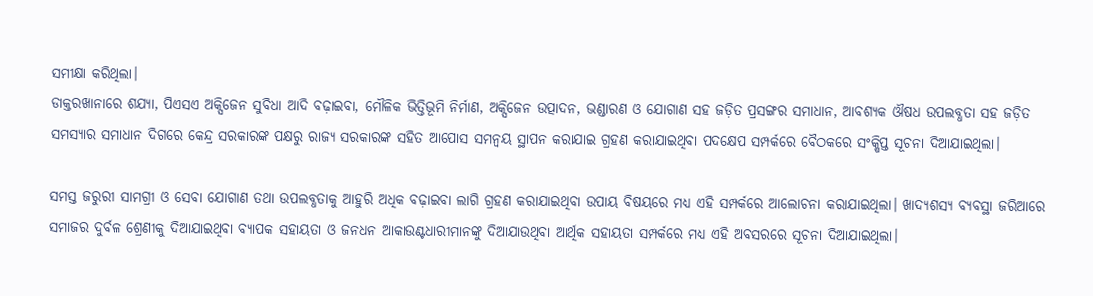ସମୀକ୍ଷା କରିଥିଲା।
ଡାକ୍ତରଖାନାରେ ଶଯ୍ୟା, ପିଏସଏ ଅକ୍ସିଜେନ ସୁବିଧା ଆଦି ବଢ଼ାଇବା, ମୌଳିକ ଭିତ୍ତିଭୂମି ନିର୍ମାଣ, ଅକ୍ସିଜେନ ଉତ୍ପାଦନ, ଭଣ୍ଡାରଣ ଓ ଯୋଗାଣ ସହ ଜଡ଼ିତ ପ୍ରସଙ୍ଗର ସମାଧାନ, ଆବଶ୍ୟକ ଔଷଧ ଉପଲବ୍ଧତା ସହ ଜଡ଼ିତ ସମସ୍ୟାର ସମାଧାନ ଦିଗରେ କେନ୍ଦ୍ର ସରକାରଙ୍କ ପକ୍ଷରୁ ରାଜ୍ୟ ସରକାରଙ୍କ ସହିତ ଆପୋସ ସମନ୍ବୟ ସ୍ଥାପନ କରାଯାଇ ଗ୍ରହଣ କରାଯାଇଥିବା ପଦକ୍ଷେପ ସମ୍ପର୍କରେ ବୈଠକରେ ସଂକ୍ଷିପ୍ତ ସୂଚନା ଦିଆଯାଇଥିଲା।

ସମସ୍ତ ଜରୁରୀ ସାମଗ୍ରୀ ଓ ସେବା ଯୋଗାଣ ତଥା ଉପଲବ୍ଧତାକୁ ଆହୁରି ଅଧିକ ବଢ଼ାଇବା ଲାଗି ଗ୍ରହଣ କରାଯାଇଥିବା ଉପାୟ ବିଷୟରେ ମଧ୍ୟ ଏହି ସମ୍ପର୍କରେ ଆଲୋଚନା କରାଯାଇଥିଲା। ଖାଦ୍ୟଶସ୍ୟ ବ୍ୟବସ୍ଥା ଜରିଆରେ ସମାଜର ଦୁର୍ବଳ ଶ୍ରେଣୀକୁ ଦିଆଯାଇଥିବା ବ୍ୟାପକ ସହାୟତା ଓ ଜନଧନ ଆକାଉଣ୍ଟଧାରୀମାନଙ୍କୁ ଦିଆଯାଉଥିବା ଆର୍ଥିକ ସହାୟତା ସମ୍ପର୍କରେ ମଧ୍ୟ ଏହି ଅବସରରେ ସୂଚନା ଦିଆଯାଇଥିଲା।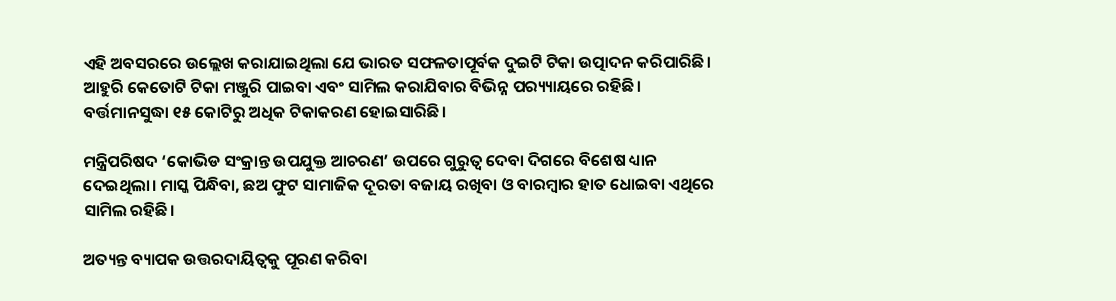ଏହି ଅବସରରେ ଉଲ୍ଲେଖ କରାଯାଇଥିଲା ଯେ ଭାରତ ସଫଳତାପୂର୍ବକ ଦୁଇଟି ଟିକା ଉତ୍ପାଦନ କରିପାରିଛି। ଆହୁରି କେତୋଟି ଟିକା ମଞ୍ଜୁରି ପାଇବା ଏବଂ ସାମିଲ କରାଯିବାର ବିଭିନ୍ନ ପର‌୍ୟ୍ୟାୟରେ ରହିଛି। ବର୍ତ୍ତମାନସୁଦ୍ଧା ୧୫ କୋଟିରୁ ଅଧିକ ଟିକାକରଣ ହୋଇସାରିଛି।

ମନ୍ତ୍ରିପରିଷଦ ‘କୋଭିଡ ସଂକ୍ରାନ୍ତ ଉପଯୁକ୍ତ ଆଚରଣ’ ଉପରେ ଗୁରୁତ୍ବ ଦେବା ଦିଗରେ ବିଶେଷ ଧ୍ୟାନ ଦେଇଥିଲା। ମାସ୍କ ପିନ୍ଧିବା, ଛଅ ଫୁଟ ସାମାଜିକ ଦୂରତା ବଜାୟ ରଖିବା ଓ ବାରମ୍ବାର ହାତ ଧୋଇବା ଏଥିରେ ସାମିଲ ରହିଛି।

ଅତ୍ୟନ୍ତ ବ୍ୟାପକ ଉତ୍ତରଦାୟିତ୍ବକୁ ପୂରଣ କରିବା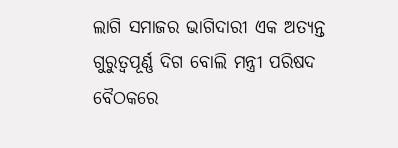ଲାଗି ସମାଜର ଭାଗିଦାରୀ ଏକ ଅତ୍ୟନ୍ତ ଗୁରୁତ୍ବପୂର୍ଣ୍ଣ ଦିଗ ବୋଲି ମନ୍ତ୍ରୀ ପରିଷଦ ବୈଠକରେ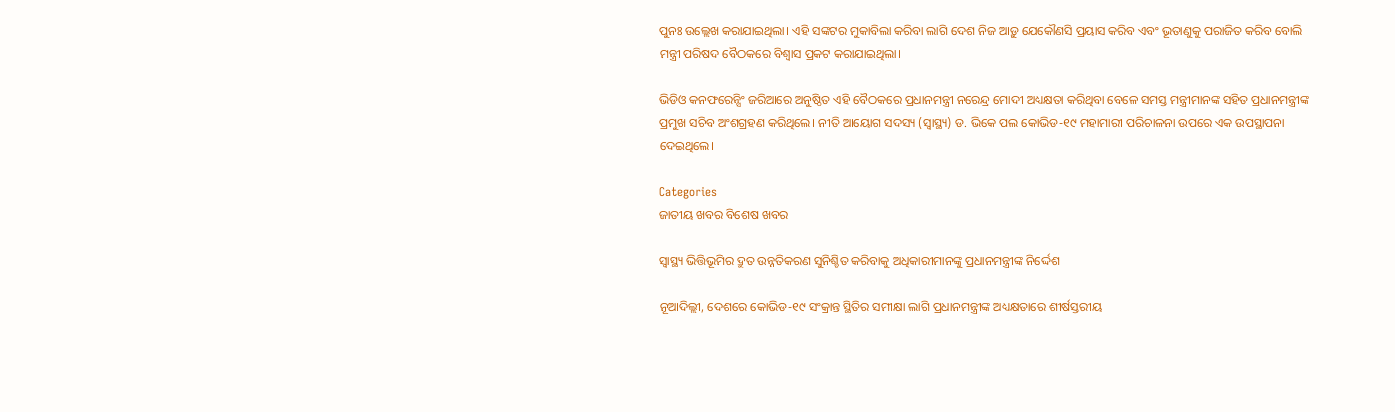ପୁନଃ ଉଲ୍ଲେଖ କରାଯାଇଥିଲା। ଏହି ସଙ୍କଟର ମୁକାବିଲା କରିବା ଲାଗି ଦେଶ ନିଜ ଆଡ଼ୁ ଯେକୌଣସି ପ୍ରୟାସ କରିବ ଏବଂ ଭୂତାଣୁକୁ ପରାଜିତ କରିବ ବୋଲି ମନ୍ତ୍ରୀ ପରିଷଦ ବୈଠକରେ ବିଶ୍ବାସ ପ୍ରକଟ କରାଯାଇଥିଲା।

ଭିଡିଓ କନଫରେନ୍ସିଂ ଜରିଆରେ ଅନୁଷ୍ଠିତ ଏହି ବୈଠକରେ ପ୍ରଧାନମନ୍ତ୍ରୀ ନରେନ୍ଦ୍ର ମୋଦୀ ଅଧ୍ୟକ୍ଷତା କରିଥିବା ବେଳେ ସମସ୍ତ ମନ୍ତ୍ରୀମାନଙ୍କ ସହିତ ପ୍ରଧାନମନ୍ତ୍ରୀଙ୍କ ପ୍ରମୁଖ ସଚିବ ଅଂଶଗ୍ରହଣ କରିଥିଲେ। ନୀତି ଆୟୋଗ ସଦସ୍ୟ (ସ୍ବାସ୍ଥ୍ୟ) ଡ. ଭିକେ ପଲ କୋଭିଡ-୧୯ ମହାମାରୀ ପରିଚାଳନା ଉପରେ ଏକ ଉପସ୍ଥାପନା ଦେଇଥିଲେ।

Categories
ଜାତୀୟ ଖବର ବିଶେଷ ଖବର

ସ୍ବାସ୍ଥ୍ୟ ଭିତ୍ତିଭୂମିର ଦ୍ରୁତ ଉନ୍ନତିକରଣ ସୁନିଶ୍ଚିତ କରିବାକୁ ଅଧିକାରୀମାନଙ୍କୁ ପ୍ରଧାନମନ୍ତ୍ରୀଙ୍କ ନିର୍ଦ୍ଦେଶ

ନୂଆଦିଲ୍ଲୀ, ଦେଶରେ କୋଭିଡ-୧୯ ସଂକ୍ରାନ୍ତ ସ୍ଥିତିର ସମୀକ୍ଷା ଲାଗି ପ୍ରଧାନମନ୍ତ୍ରୀଙ୍କ ଅଧ୍ୟକ୍ଷତାରେ ଶୀର୍ଷସ୍ତରୀୟ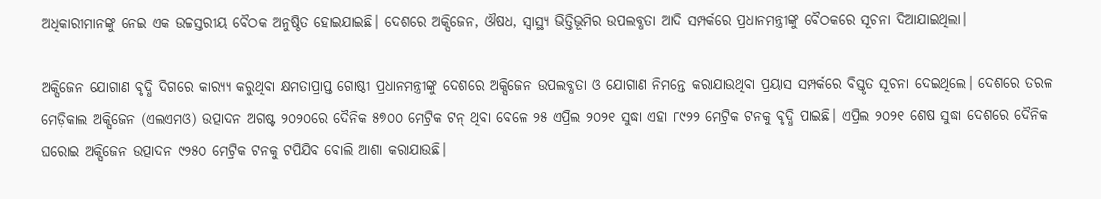ଅଧିକାରୀମାନଙ୍କୁ ନେଇ ଏକ ଉଚ୍ଚସ୍ତରୀୟ ବୈଠକ ଅନୁଷ୍ଠିତ ହୋଇଯାଇଛି। ଦେଶରେ ଅକ୍ସିଜେନ, ଔଷଧ, ସ୍ବାସ୍ଥ୍ୟ ଭିତ୍ତିଭୂମିର ଉପଲବ୍ଧତା ଆଦି ସମ୍ପର୍କରେ ପ୍ରଧାନମନ୍ତ୍ରୀଙ୍କୁ ବୈଠକରେ ସୂଚନା ଦିଆଯାଇଥିଲା।

ଅକ୍ସିଜେନ ଯୋଗାଣ ବୃଦ୍ଧି ଦିଗରେ କାର‌୍ୟ୍ୟ କରୁଥିବା କ୍ଷମତାପ୍ରାପ୍ତ ଗୋଷ୍ଠୀ ପ୍ରଧାନମନ୍ତ୍ରୀଙ୍କୁ ଦେଶରେ ଅକ୍ସିଜେନ ଉପଲବ୍ଧତା ଓ ଯୋଗାଣ ନିମନ୍ତେ କରାଯାଉଥିବା ପ୍ରୟାସ ସମ୍ପର୍କରେ ବିସ୍ତୃତ ସୂଚନା ଦେଇଥିଲେ। ଦେଶରେ ତରଳ ମେଡ଼ିକାଲ ଅକ୍ସିଜେନ (ଏଲଏମଓ) ଉତ୍ପାଦନ ଅଗଷ୍ଟ ୨୦୨୦ରେ ଦୈନିକ ୫୭୦୦ ମେଟ୍ରିକ ଟନ୍ ଥିବା ବେଳେ ୨୫ ଏପ୍ରିଲ ୨୦୨୧ ସୁଦ୍ଧା ଏହା ୮୯୨୨ ମେଟ୍ରିକ ଟନକୁ ବୃଦ୍ଧି ପାଇଛି। ଏପ୍ରିଲ ୨୦୨୧ ଶେଷ ସୁଦ୍ଧା ଦେଶରେ ଦୈନିକ ଘରୋଇ ଅକ୍ସିଜେନ ଉତ୍ପାଦନ ୯୨୫୦ ମେଟ୍ରିକ ଟନକୁ ଟପିଯିବ ବୋଲି ଆଶା କରାଯାଉଛି।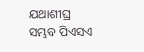ଯଥାଶୀଘ୍ର ସମ୍ଭବ ପିଏସଏ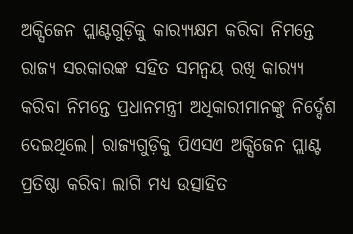ଅକ୍ସିଜେନ ପ୍ଲାଣ୍ଟଗୁଡ଼ିକୁ କାର‌୍ୟ୍ୟକ୍ଷମ କରିବା ନିମନ୍ତେ ରାଜ୍ୟ ସରକାରଙ୍କ ସହିତ ସମନ୍ବୟ ରଖି କାର‌୍ୟ୍ୟ କରିବା ନିମନ୍ତେ ପ୍ରଧାନମନ୍ତ୍ରୀ ଅଧିକାରୀମାନଙ୍କୁ ନିର୍ଦ୍ଦେଶ ଦେଇଥିଲେ। ରାଜ୍ୟଗୁଡ଼ିକୁ ପିଏସଏ ଅକ୍ସିଜେନ ପ୍ଲାଣ୍ଟ ପ୍ରତିଷ୍ଠା କରିବା ଲାଗି ମଧ୍ୟ ଉତ୍ସାହିତ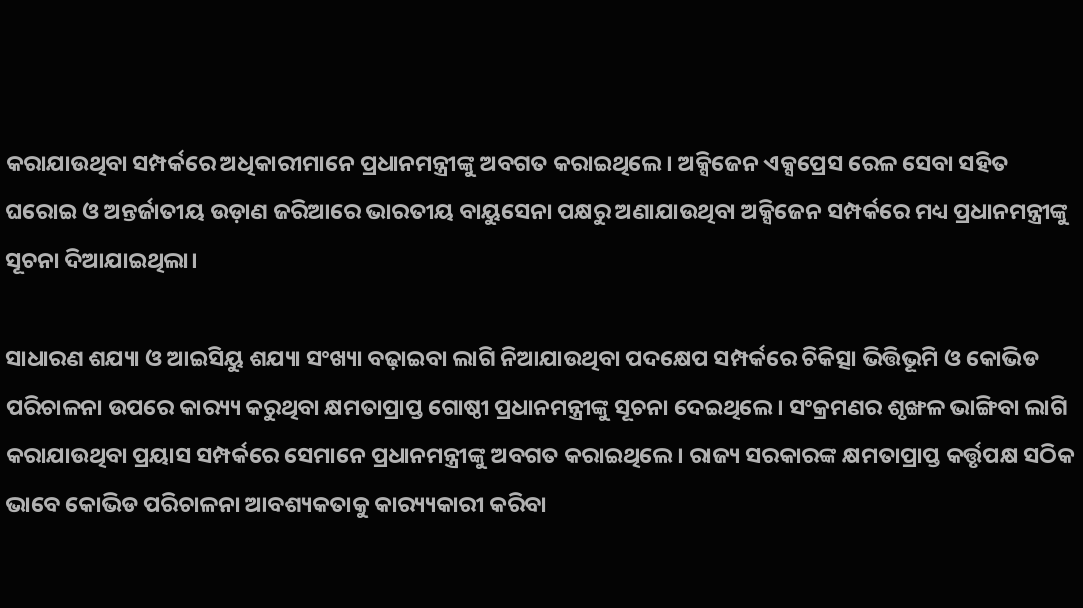କରାଯାଉଥିବା ସମ୍ପର୍କରେ ଅଧିକାରୀମାନେ ପ୍ରଧାନମନ୍ତ୍ରୀଙ୍କୁ ଅବଗତ କରାଇଥିଲେ। ଅକ୍ସିଜେନ ଏକ୍ସପ୍ରେସ ରେଳ ସେବା ସହିତ ଘରୋଇ ଓ ଅନ୍ତର୍ଜାତୀୟ ଉଡ଼ାଣ ଜରିଆରେ ଭାରତୀୟ ବାୟୁସେନା ପକ୍ଷରୁ ଅଣାଯାଉଥିବା ଅକ୍ସିଜେନ ସମ୍ପର୍କରେ ମଧ୍ୟ ପ୍ରଧାନମନ୍ତ୍ରୀଙ୍କୁ ସୂଚନା ଦିଆଯାଇଥିଲା।

ସାଧାରଣ ଶଯ୍ୟା ଓ ଆଇସିୟୁ ଶଯ୍ୟା ସଂଖ୍ୟା ବଢ଼ାଇବା ଲାଗି ନିଆଯାଉଥିବା ପଦକ୍ଷେପ ସମ୍ପର୍କରେ ଚିକିତ୍ସା ଭିତ୍ତିଭୂମି ଓ କୋଭିଡ ପରିଚାଳନା ଉପରେ କାର‌୍ୟ୍ୟ କରୁଥିବା କ୍ଷମତାପ୍ରାପ୍ତ ଗୋଷ୍ଠୀ ପ୍ରଧାନମନ୍ତ୍ରୀଙ୍କୁ ସୂଚନା ଦେଇଥିଲେ। ସଂକ୍ରମଣର ଶୃଙ୍ଖଳ ଭାଙ୍ଗିବା ଲାଗି କରାଯାଉଥିବା ପ୍ରୟାସ ସମ୍ପର୍କରେ ସେମାନେ ପ୍ରଧାନମନ୍ତ୍ରୀଙ୍କୁ ଅବଗତ କରାଇଥିଲେ। ରାଜ୍ୟ ସରକାରଙ୍କ କ୍ଷମତାପ୍ରାପ୍ତ କର୍ତ୍ତୃପକ୍ଷ ସଠିକ ଭାବେ କୋଭିଡ ପରିଚାଳନା ଆବଶ୍ୟକତାକୁ କାର‌୍ୟ୍ୟକାରୀ କରିବା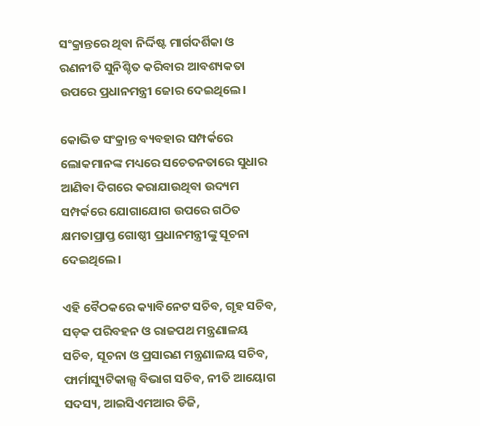ସଂକ୍ରାନ୍ତରେ ଥିବା ନିର୍ଦ୍ଦିଷ୍ଟ ମାର୍ଗଦର୍ଶିକା ଓ ରଣନୀତି ସୁନିଶ୍ଚିତ କରିବାର ଆବଶ୍ୟକତା ଉପରେ ପ୍ରଧାନମନ୍ତ୍ରୀ ଜୋର ଦେଇଥିଲେ।

କୋଭିଡ ସଂକ୍ରାନ୍ତ ବ୍ୟବହାର ସମ୍ପର୍କରେ ଲୋକମାନଙ୍କ ମଧ୍ୟରେ ସଚେତନତାରେ ସୁଧାର ଆଣିବା ଦିଗରେ କରାଯାଉଥିବା ଉଦ୍ୟମ ସମ୍ପର୍କରେ ଯୋଗାଯୋଗ ଉପରେ ଗଠିତ କ୍ଷମତାପ୍ରାପ୍ତ ଗୋଷ୍ଠୀ ପ୍ରଧାନମନ୍ତ୍ରୀଙ୍କୁ ସୂଚନା ଦେଇଥିଲେ।

ଏହି ବୈଠକରେ କ୍ୟାବିନେଟ ସଚିବ, ଗୃହ ସଚିବ, ସଡ଼କ ପରିବହନ ଓ ରାଜପଥ ମନ୍ତ୍ରଣାଳୟ ସଚିବ, ସୂଚନା ଓ ପ୍ରସାରଣ ମନ୍ତ୍ରଣାଳୟ ସଚିବ, ଫାର୍ମାସ୍ୟୁଟିକାଲ୍ସ ବିଭାଗ ସଚିବ, ନୀତି ଆୟୋଗ ସଦସ୍ୟ, ଆଇସିଏମଆର ଡିଜି,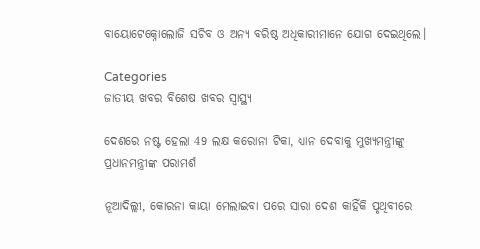ବାୟୋଟେକ୍ନୋଲୋଜି ସଚିବ ଓ ଅନ୍ୟ ବରିଷ୍ଠ ଅଧିକାରୀମାନେ ଯୋଗ ଦେଇଥିଲେ।

Categories
ଜାତୀୟ ଖବର ବିଶେଷ ଖବର ସ୍ବାସ୍ଥ୍ୟ

ଦେଶରେ ନଷ୍ଟ ହେଲା 49 ଲକ୍ଷ କରୋନା ଟିକା, ଧ୍ୟାନ ଦେବାକୁ ମୁଖ୍ୟମନ୍ତ୍ରୀଙ୍କୁ ପ୍ରଧାନମନ୍ତ୍ରୀଙ୍କ ପରାମର୍ଶ

ନୂଆଦିଲ୍ଲୀ, କୋରନା କାୟା ମେଲାଇବା ପରେ ସାରା ଦେଶ କାହିଁକି ପୃଥିବୀରେ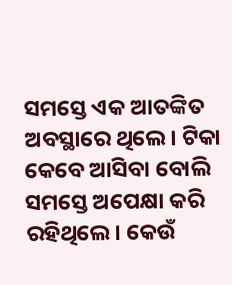ସମସ୍ତେ ଏକ ଆତଙ୍କିତ ଅବସ୍ଥାରେ ଥିଲେ। ଟିକା କେବେ ଆସିବା ବୋଲି ସମସ୍ତେ ଅପେକ୍ଷା କରି ରହିଥିଲେ। କେଉଁ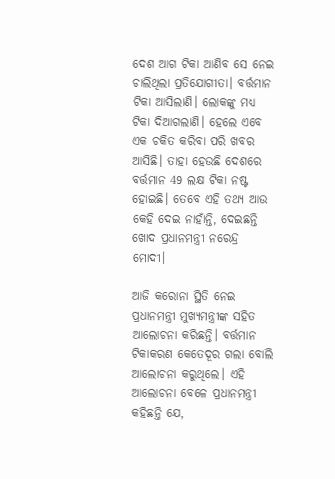ଦେଶ ଆଗ ଟିକା ଆଣିବ ସେ ନେଇ ଚାଲିଥିଲା ପ୍ରତିଯୋଗୀତା। ବର୍ତ୍ତମାନ ଟିକା ଆସିଲାଣି। ଲୋକଙ୍କୁ ମଧ୍ୟ ଟିକା ଦିଆଗଲାଣି। ହେଲେ ଏବେ ଏକ ଚକିତ କରିବା ପରି ଖବର ଆସିଛି। ତାହା ହେଉଛି ଦେଶରେ ବର୍ତ୍ତମାନ 49 ଲକ୍ଷ ଟିକା ନଷ୍ଟ ହୋଇଛି। ତେବେ ଏହି ତଥ୍ୟ ଆଉ କେହି ଦେଇ ନାହାଁନ୍ତି, ଦେଇଛନ୍ତି ଖୋଦ ପ୍ରଧାନମନ୍ତ୍ରୀ ନରେନ୍ଦ୍ର ମୋଦୀ।

ଆଜି କରୋନା ସ୍ଥିତି ନେଇ ପ୍ରଧାନମନ୍ତ୍ରୀ ମୁଖ୍ୟମନ୍ତ୍ରୀଙ୍କ ସହିତ ଆଲୋଚନା କରିଛନ୍ତି। ବର୍ତ୍ତମାନ ଟିକାକରଣ କେତେଦୂର ଗଲା ବୋଲି ଆଲୋଚନା କରୁଥିଲେ। ଏହି ଆଲୋଚନା ବେଳେ ପ୍ରଧାନମନ୍ତ୍ରୀ କହିଛନ୍ତି ଯେ,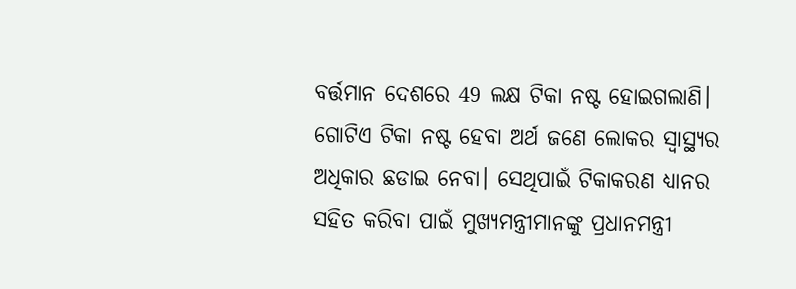ବର୍ତ୍ତମାନ ଦେଶରେ 49 ଲକ୍ଷ ଟିକା ନଷ୍ଟ ହୋଇଗଲାଣି। ଗୋଟିଏ ଟିକା ନଷ୍ଟ ହେବା ଅର୍ଥ ଜଣେ ଲୋକର ସ୍ବାସ୍ଥ୍ୟର ଅଧିକାର ଛଡାଇ ନେବା। ସେଥିପାଇଁ ଟିକାକରଣ ଧ୍ୟାନର ସହିତ କରିବା ପାଇଁ ମୁଖ୍ୟମନ୍ତ୍ରୀମାନଙ୍କୁ ପ୍ରଧାନମନ୍ତ୍ରୀ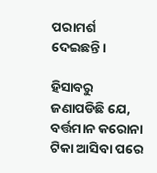ପରାମର୍ଶ ଦେଇଛନ୍ତି।

ହିସାବରୁ ଜଣାପଡିଛି ଯେ, ବର୍ତ୍ତମାନ କରୋନା ଟିକା ଆସିବା ପରେ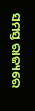ସମସ୍ତ ରାଜ୍ୟରେ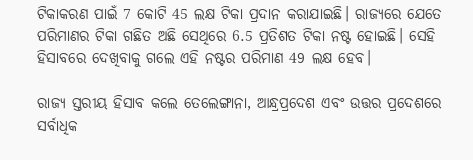ଟିକାକରଣ ପାଇଁ 7 କୋଟି 45 ଲକ୍ଷ ଟିକା ପ୍ରଦାନ କରାଯାଇଛି। ରାଜ୍ୟରେ ଯେତେ ପରିମାଣର ଟିକା ଗଛିତ ଅଛି ସେଥିରେ 6.5 ପ୍ରତିଶତ ଟିକା ନଷ୍ଟ ହୋଇଛି। ସେହି ହିସାବରେ ଦେଖିବାକୁ ଗଲେ ଏହି ନଷ୍ଟର ପରିମାଣ 49 ଲକ୍ଷ ହେବ।

ରାଜ୍ୟ ସ୍ତରୀୟ ହିସାବ କଲେ ତେଲେଙ୍ଗାନା, ଆନ୍ଧ୍ରପ୍ରଦେଶ ଏବଂ ଉତ୍ତର ପ୍ରଦେଶରେ ସର୍ବାଧିକ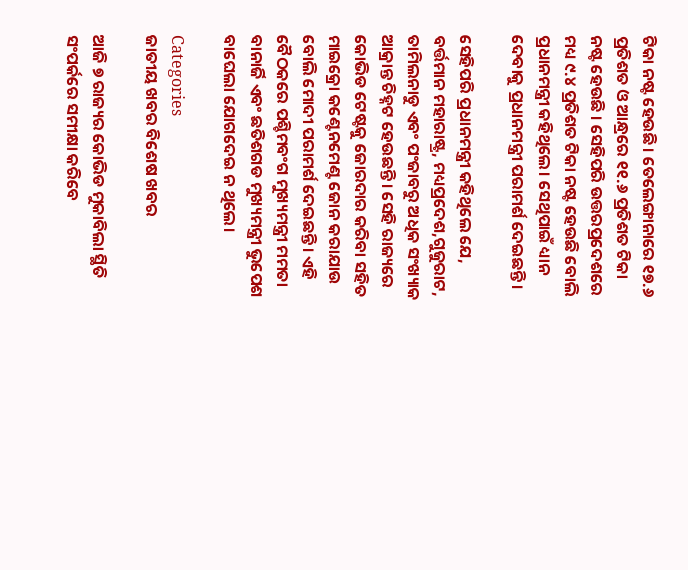ଟିକା ନଷ୍ଟ ହେଉଛି। ତେଲେଙ୍ଗାନାରେ ୧୭.୬ ପ୍ରତିଶତ ଓ ଆନ୍ଧ୍ରରେ ୧୧.୬ ପ୍ରତିଶତ ଟିକା ନଷ୍ଟ ହେଉଛି । ସେହିପରି ଉତ୍ତରପ୍ରଦେଶରେ ମଧ୍ୟ ୯.୪ ପ୍ରତିଶତ ଟିକା ନଷ୍ଟ ହେଉଛି ବୋଲି ପ୍ରଧାନମନ୍ତ୍ରୀ କହିଥିଲେ। ସେଥିପାଇଁ ଧ୍ୟାନ ଦେବାକୁ ପ୍ରଧାନମନ୍ତ୍ରୀ ପରାମର୍ଶ ଦେଇଛନ୍ତି।

ସେହିପରି ପ୍ରଧାନମନ୍ତ୍ରୀ କହିଥିଲେ ଯେ, ବର୍ତ୍ତମାନ ମହାରାଷ୍ଟ୍ର, ମଧ୍ୟପ୍ରଦେଶ,ଗୁଜୁରାଟ, ତାମିଲନାଡୁ ଏବଂ ପଂଜାବରୁ ଅଧିକ ସଂଖ୍ୟାକ ଆକ୍ରାନ୍ତ ଚିହ୍ନଟ ହେଉଛନ୍ତି। ସେହି ରାଜ୍ୟରେ କୋଭିଡ ଟେଷ୍ଟକୁ ଜୋରଦାର କରିବା ସହିତ ମାଇକ୍ରୋ କଣ୍ଟେନମେଣ୍ଟ ଜୋନ କରାଯାଉ ବୋଲି ମୋଦୀ ପରାମର୍ଶ ଦେଇଛନ୍ତି। ଏହି ବୈଠକରେ ପଶ୍ଚିମବଂଗ ମୁଖ୍ୟମନ୍ତ୍ରୀ ମମତା ବାନାର୍ଜି ଏବଂ ଛତିଶଗଡ ମୁଖ୍ୟମନ୍ତ୍ରୀ ଭୁପେଶ ବାଘେଲା ଯୋଗଦେଇ ନ ଥିଲେ।

Categories
ଜାତୀୟ ଖବର ବିଶେଷ ଖବର

ଆଜି ୭ ରାଜ୍ୟର କୋଭିଡ ମୁକାବିଲା ସ୍ଥିତି ସଂପର୍କରେ ସମୀକ୍ଷା କରିବେ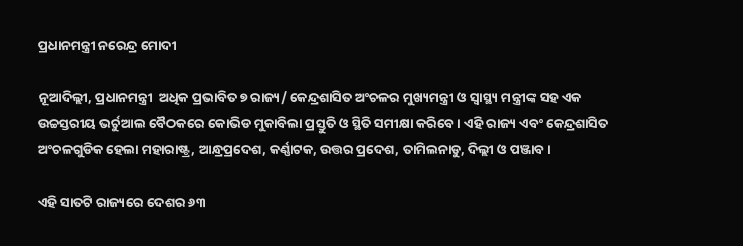ପ୍ରଧାନମନ୍ତ୍ରୀ ନରେନ୍ଦ୍ର ମୋଦୀ

ନୂଆଦିଲ୍ଲୀ, ପ୍ରଧାନମନ୍ତ୍ରୀ  ଅଧିକ ପ୍ରଭାବିତ ୭ ରାଜ୍ୟ/ କେନ୍ଦ୍ରଶାସିତ ଅଂଚଳର ମୁଖ୍ୟମନ୍ତ୍ରୀ ଓ ସ୍ୱାସ୍ଥ୍ୟ ମନ୍ତ୍ରୀଙ୍କ ସହ ଏକ ଉଚ୍ଚସ୍ତରୀୟ ଭର୍ଚୁଆଲ ବୈଠକରେ କୋଭିଡ ମୁକାବିଲା ପ୍ରସ୍ତୁତି ଓ ସ୍ଥିତି ସମୀକ୍ଷା କରିବେ । ଏହି ରାଜ୍ୟ ଏବଂ କେନ୍ଦ୍ରଶାସିତ ଅଂଚଳଗୁଡିକ ହେଲା ମହାରାଷ୍ଟ୍ର, ଆନ୍ଧ୍ରପ୍ରଦେଶ, କର୍ଣ୍ଣାଟକ, ଉତ୍ତର ପ୍ରଦେଶ, ତାମିଲନାଡୁ, ଦିଲ୍ଲୀ ଓ ପଞ୍ଜାବ ।

ଏହି ସାତଟି ରାଜ୍ୟରେ ଦେଶର ୬୩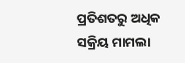ପ୍ରତିଶତରୁ ଅଧିକ ସକ୍ରିୟ ମାମଲା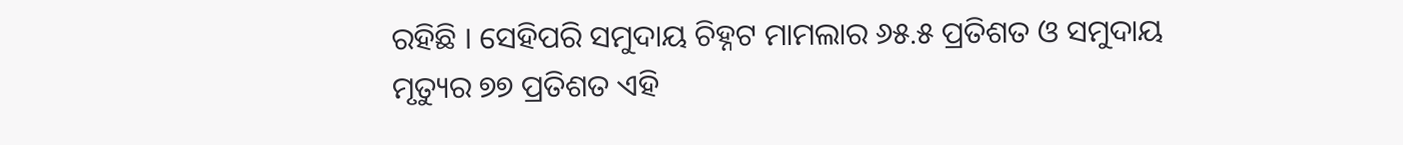ରହିଛି । ସେହିପରି ସମୁଦାୟ ଚିହ୍ନଟ ମାମଲାର ୬୫.୫ ପ୍ରତିଶତ ଓ ସମୁଦାୟ ମୃତ୍ୟୁର ୭୭ ପ୍ରତିଶତ ଏହି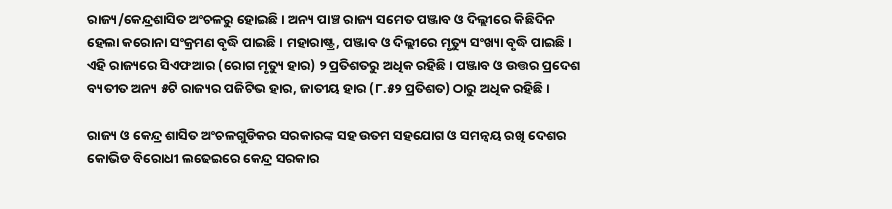ରାଜ୍ୟ/କେନ୍ଦ୍ରଶାସିତ ଅଂଚଳରୁ ହୋଇଛି । ଅନ୍ୟ ପାଞ୍ଚ ରାଜ୍ୟ ସମେତ ପଞ୍ଜାବ ଓ ଦିଲ୍ଲୀରେ କିଛିଦିନ ହେଲା କରୋନା ସଂକ୍ରମଣ ବୃଦ୍ଧି ପାଇଛି । ମହାରାଷ୍ଟ୍ର, ପଞ୍ଜାବ ଓ ଦିଲ୍ଲୀରେ ମୃତ୍ୟୁ ସଂଖ୍ୟା ବୃଦ୍ଧି ପାଇଛି । ଏହି ରାଜ୍ୟରେ ସିଏଫଆର (ରୋଗ ମୃତ୍ୟୁ ହାର) ୨ ପ୍ରତିଶତରୁ ଅଧିକ ରହିଛି । ପଞ୍ଜାବ ଓ ଉତ୍ତର ପ୍ରଦେଶ ବ୍ୟତୀତ ଅନ୍ୟ ୫ଟି ରାଜ୍ୟର ପଜିଟିଭ ହାର, ଜାତୀୟ ହାର (୮.୫୨ ପ୍ରତିଶତ) ଠାରୁ ଅଧିକ ରହିଛି ।

ରାଜ୍ୟ ଓ କେନ୍ଦ୍ର ଶାସିତ ଅଂଚଳଗୁଡିକର ସରକାରଙ୍କ ସହ ଉତମ ସହଯୋଗ ଓ ସମନ୍ୱୟ ରଖି ଦେଶର କୋଭିଡ ବିରୋଧୀ ଲଢେଇରେ କେନ୍ଦ୍ର ସରକାର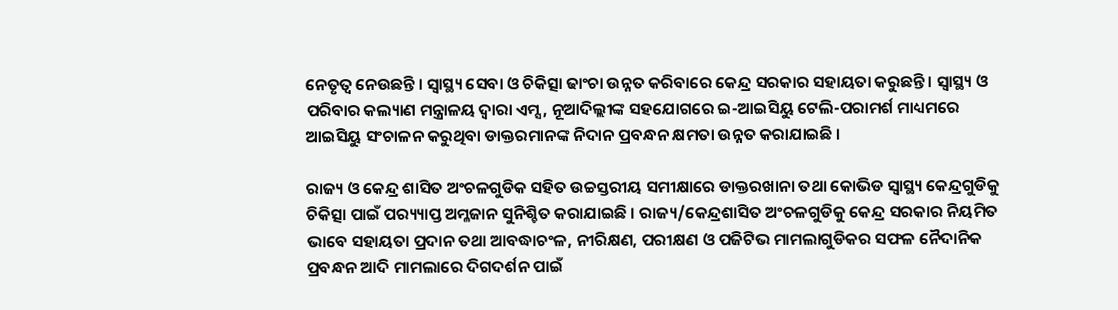ନେତୃତ୍ୱ ନେଉଛନ୍ତି । ସ୍ୱାସ୍ଥ୍ୟ ସେବା ଓ ଚିକିତ୍ସା ଢାଂଚା ଉନ୍ନତ କରିବାରେ କେନ୍ଦ୍ର ସରକାର ସହାୟତା କରୁଛନ୍ତି । ସ୍ୱାସ୍ଥ୍ୟ ଓ ପରିବାର କଲ୍ୟାଣ ମନ୍ତ୍ରାଳୟ ଦ୍ୱାରା ଏମ୍ସ, ନୂଆଦିଲ୍ଲୀଙ୍କ ସହଯୋଗରେ ଇ-ଆଇସିୟୁ ଟେଲି-ପରାମର୍ଶ ମାଧ୍ୟମରେ ଆଇସିୟୁ ସଂଚାଳନ କରୁଥିବା ଡାକ୍ତରମାନଙ୍କ ନିଦାନ ପ୍ରବନ୍ଧନ କ୍ଷମତା ଉନ୍ନତ କରାଯାଇଛି ।

ରାଜ୍ୟ ଓ କେନ୍ଦ୍ର ଶାସିତ ଅଂଚଳଗୁଡିକ ସହିତ ଉଚ୍ଚସ୍ତରୀୟ ସମୀକ୍ଷାରେ ଡାକ୍ତରଖାନା ତଥା କୋଭିଡ ସ୍ୱାସ୍ଥ୍ୟ କେନ୍ଦ୍ରଗୁଡିକୁ ଚିକିତ୍ସା ପାଇଁ ପର‌୍ୟ୍ୟାପ୍ତ ଅମ୍ଳଜାନ ସୁନିଶ୍ଚିତ କରାଯାଇଛି । ରାଜ୍ୟ/କେନ୍ଦ୍ରଶାସିତ ଅଂଚଳଗୁଡିକୁ କେନ୍ଦ୍ର ସରକାର ନିୟମିତ ଭାବେ ସହାୟତା ପ୍ରଦାନ ତଥା ଆବଦ୍ଧାଚଂଳ, ନୀରିକ୍ଷଣ, ପରୀକ୍ଷଣ ଓ ପଜିଟିଭ ମାମଲାଗୁଡିକର ସଫଳ ନୈଦାନିକ ପ୍ରବନ୍ଧନ ଆଦି ମାମଲାରେ ଦିଗଦର୍ଶନ ପାଇଁ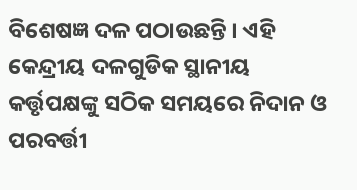ବିଶେଷଜ୍ଞ ଦଳ ପଠାଉଛନ୍ତି । ଏହି କେନ୍ଦ୍ରୀୟ ଦଳଗୁଡିକ ସ୍ଥାନୀୟ କର୍ତ୍ତୃପକ୍ଷଙ୍କୁ ସଠିକ ସମୟରେ ନିଦାନ ଓ ପରବର୍ତ୍ତୀ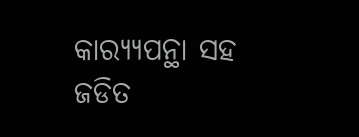କାର‌୍ୟ୍ୟପନ୍ଥା ସହ ଜଡିତ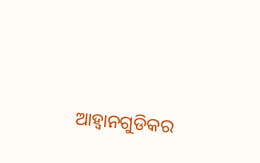ଆହ୍ୱାନଗୁଡିକର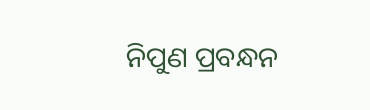ନିପୁଣ ପ୍ରବନ୍ଧନ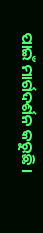ପାଇଁ ମାର୍ଗଦର୍ଶନ କରୁଛି ।